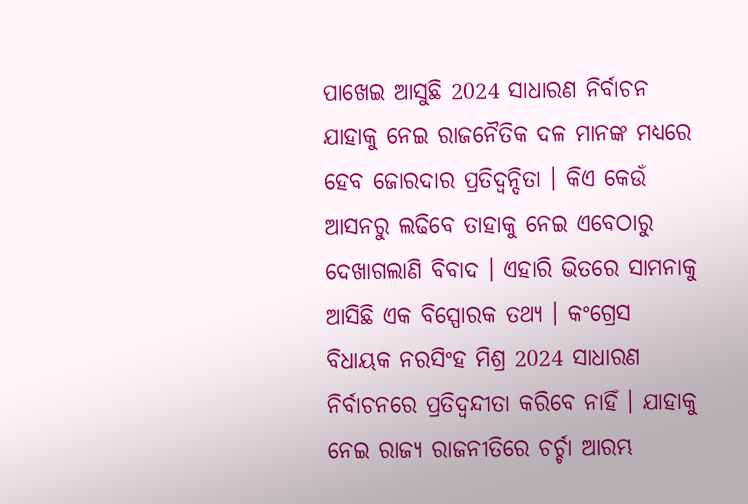ପାଖେଇ ଆସୁଛି 2024 ସାଧାରଣ ନିର୍ବାଚନ ଯାହାକୁ ନେଇ ରାଜନୈତିକ ଦଳ ମାନଙ୍କ ମଧ୍ୟରେ ହେବ ଜୋରଦାର ପ୍ରତିଦ୍ୱନ୍ଦିତା । କିଏ କେଉଁ ଆସନରୁ ଲଢିବେ ତାହାକୁ ନେଇ ଏବେଠାରୁ ଦେଖାଗଲାଣି ବିବାଦ । ଏହାରି ଭିତରେ ସାମନାକୁ ଆସିଛି ଏକ ବିସ୍ପୋରକ ତଥ୍ୟ । କଂଗ୍ରେସ ବିଧାୟକ ନରସିଂହ ମିଶ୍ର 2024 ସାଧାରଣ ନିର୍ବାଚନରେ ପ୍ରତିଦ୍ୱନ୍ଦୀତା କରିବେ ନାହିଁ । ଯାହାକୁ ନେଇ ରାଜ୍ୟ ରାଜନୀତିରେ ଚର୍ଚ୍ଚା ଆରମ୍ଭ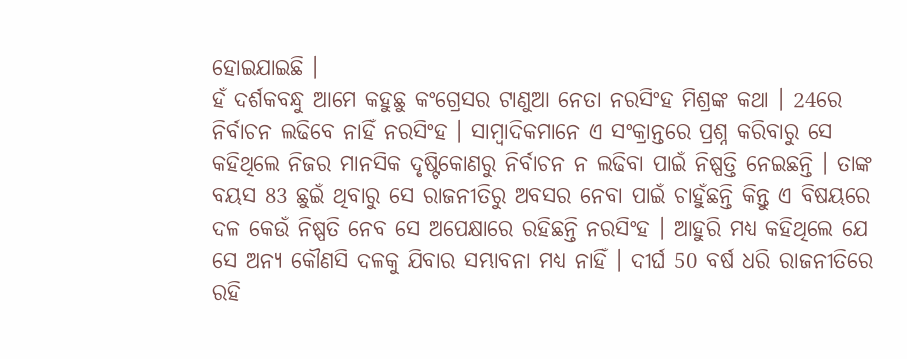ହୋଇଯାଇଛି ।
ହଁ ଦର୍ଶକବନ୍ଧୁ ଆମେ କହୁଛୁ କଂଗ୍ରେସର ଟାଣୁଆ ନେତା ନରସିଂହ ମିଶ୍ରଙ୍କ କଥା । 24ରେ ନିର୍ବାଚନ ଲଢିବେ ନାହିଁ ନରସିଂହ । ସାମ୍ବାଦିକମାନେ ଏ ସଂକ୍ରାନ୍ତରେ ପ୍ରଶ୍ନ କରିବାରୁ ସେ କହିଥିଲେ ନିଜର ମାନସିକ ଦୃଷ୍ଟିକୋଣରୁ ନିର୍ବାଚନ ନ ଲଢିବା ପାଇଁ ନିଷ୍ପତ୍ତି ନେଇଛନ୍ତି । ତାଙ୍କ ବୟସ 83 ଛୁଇଁ ଥିବାରୁ ସେ ରାଜନୀତିରୁ ଅବସର ନେବା ପାଇଁ ଚାହୁଁଛନ୍ତି କିନ୍ତୁ ଏ ବିଷୟରେ ଦଳ କେଉଁ ନିଷ୍ପତି ନେବ ସେ ଅପେକ୍ଷାରେ ରହିଛନ୍ତି ନରସିଂହ । ଆହୁରି ମଧ୍ୟ କହିଥିଲେ ଯେ ସେ ଅନ୍ୟ କୌଣସି ଦଳକୁ ଯିବାର ସମ୍ଭାବନା ମଧ୍ୟ ନାହିଁ । ଦୀର୍ଘ 50 ବର୍ଷ ଧରି ରାଜନୀତିରେ ରହି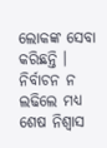ଲୋକଙ୍କ ସେବା କରିଛନ୍ତି । ନିର୍ବାଚନ ନ ଲଢିଲେ ମଧ୍ୟ ଶେଷ ନିଶ୍ୱାସ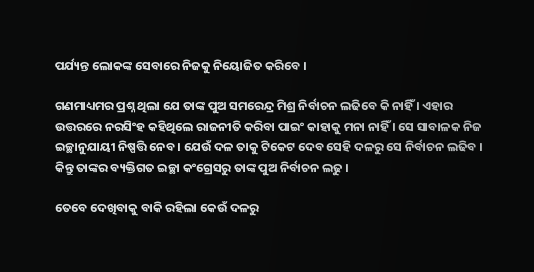ପର୍ଯ୍ୟନ୍ତ ଲୋକଙ୍କ ସେବାରେ ନିଜକୁ ନିୟୋଜିତ କରିବେ ।

ଗଣମାଧ୍ୟମର ପ୍ରଶ୍ନ ଥିଲା ଯେ ତାଙ୍କ ପୁଅ ସମରେନ୍ଦ୍ର ମିଶ୍ର ନିର୍ବାଚନ ଲଢିବେ କି ନାହିଁ । ଏହାର ଉତ୍ତରରେ ନରସିଂହ କହିଥିଲେ ରାଜନୀତି କରିବା ପାଇଂ କାହାକୁ ମନା ନାହିଁ । ସେ ସାବାଳକ ନିଜ ଇଚ୍ଛାନୁଯାୟୀ ନିଷ୍ପତ୍ତି ନେବ । ଯେଉଁ ଦଳ ତାକୁ ଟିକେଟ ଦେବ ସେହି ଦଳରୁ ସେ ନିର୍ବାଚନ ଲଢିବ । କିନ୍ତୁ ତାଙ୍କର ବ୍ୟକ୍ତିଗତ ଇଚ୍ଛା କଂଗ୍ରେସରୁ ତାଙ୍କ ପୁଅ ନିର୍ବାଚନ ଲଢୁ ।

ତେବେ ଦେଖିବାକୁ ବାକି ରହିଲା କେଉଁ ଦଳରୁ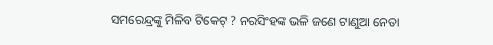ସମରେନ୍ଦ୍ରଙ୍କୁ ମିଳିବ ଟିକେଟ୍ ? ନରସିଂହଙ୍କ ଭଳି ଜଣେ ଟାଣୁଆ ନେତା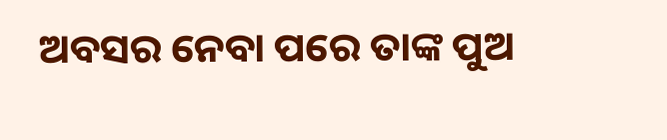ଅବସର ନେବା ପରେ ତାଙ୍କ ପୁଅ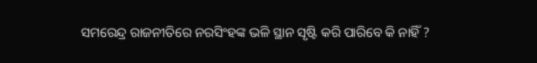ସମରେନ୍ଦ୍ର ରାଜନୀତିରେ ନରସିଂହଙ୍କ ଭଳି ସ୍ଥାନ ସୃଷ୍ଟି କରି ପାରିବେ କି ନାହିଁ ?